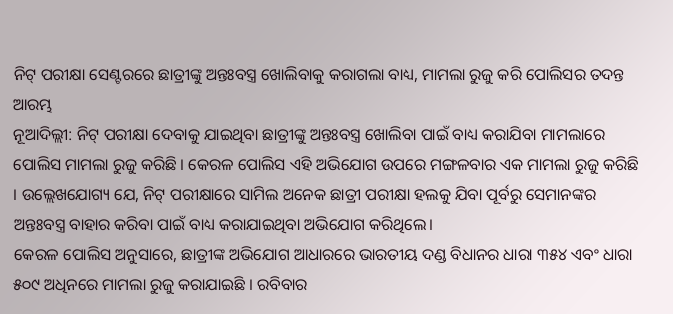ନିଟ୍ ପରୀକ୍ଷା ସେଣ୍ଟରରେ ଛାତ୍ରୀଙ୍କୁ ଅନ୍ତଃବସ୍ତ୍ର ଖୋଲିବାକୁ କରାଗଲା ବାଧ୍ୟ, ମାମଲା ରୁଜୁ କରି ପୋଲିସର ତଦନ୍ତ ଆରମ୍ଭ
ନୂଆଦିଲ୍ଲୀ: ନିଟ୍ ପରୀକ୍ଷା ଦେବାକୁ ଯାଇଥିବା ଛାତ୍ରୀଙ୍କୁ ଅନ୍ତଃବସ୍ତ୍ର ଖୋଲିବା ପାଇଁ ବାଧ୍ୟ କରାଯିବା ମାମଲାରେ ପୋଲିସ ମାମଲା ରୁଜୁ କରିଛି । କେରଳ ପୋଲିସ ଏହି ଅଭିଯୋଗ ଉପରେ ମଙ୍ଗଳବାର ଏକ ମାମଲା ରୁଜୁ କରିଛି । ଉଲ୍ଲେଖଯୋଗ୍ୟ ଯେ, ନିଟ୍ ପରୀକ୍ଷାରେ ସାମିଲ ଅନେକ ଛାତ୍ରୀ ପରୀକ୍ଷା ହଲକୁ ଯିବା ପୂର୍ବରୁ ସେମାନଙ୍କର ଅନ୍ତଃବସ୍ତ୍ର ବାହାର କରିବା ପାଇଁ ବାଧ୍ୟ କରାଯାଇଥିବା ଅଭିଯୋଗ କରିଥିଲେ।
କେରଳ ପୋଲିସ ଅନୁସାରେ, ଛାତ୍ରୀଙ୍କ ଅଭିଯୋଗ ଆଧାରରେ ଭାରତୀୟ ଦଣ୍ଡ ବିଧାନର ଧାରା ୩୫୪ ଏବଂ ଧାରା ୫୦୯ ଅଧିନରେ ମାମଲା ରୁଜୁ କରାଯାଇଛି । ରବିବାର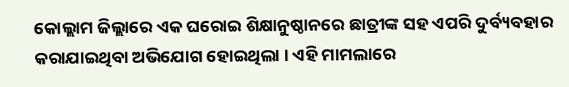କୋଲ୍ଲାମ ଜିଲ୍ଲାରେ ଏକ ଘରୋଇ ଶିକ୍ଷାନୁଷ୍ଠାନରେ ଛାତ୍ରୀଙ୍କ ସହ ଏପରି ଦୁର୍ବ୍ୟବହାର କରାଯାଇଥିବା ଅଭିଯୋଗ ହୋଇଥିଲା । ଏହି ମାମଲାରେ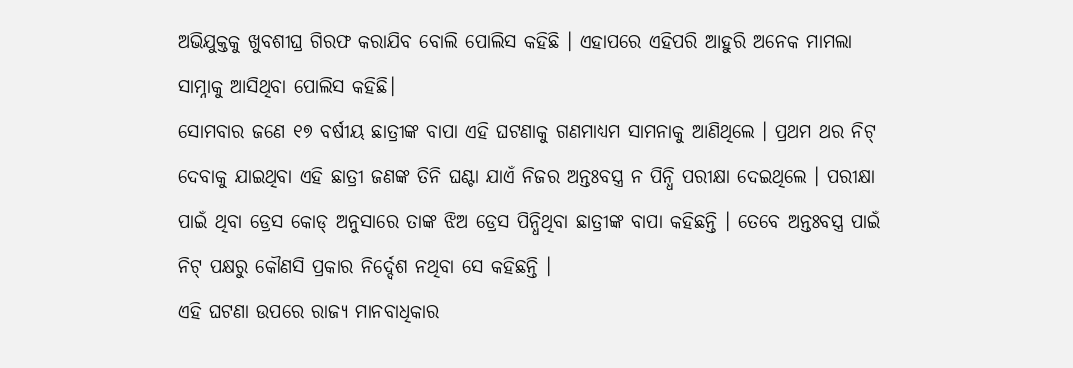ଅଭିଯୁକ୍ତକୁ ଖୁବଶୀଘ୍ର ଗିରଫ କରାଯିବ ବୋଲି ପୋଲିସ କହିଛି । ଏହାପରେ ଏହିପରି ଆହୁରି ଅନେକ ମାମଲା ସାମ୍ନାକୁ ଆସିଥିବା ପୋଲିସ କହିଛି।
ସୋମବାର ଜଣେ ୧୭ ବର୍ଷୀୟ ଛାତ୍ରୀଙ୍କ ବାପା ଏହି ଘଟଣାକୁ ଗଣମାଧ୍ୟମ ସାମନାକୁ ଆଣିଥିଲେ । ପ୍ରଥମ ଥର ନିଟ୍ ଦେବାକୁ ଯାଇଥିବା ଏହି ଛାତ୍ରୀ ଜଣଙ୍କ ତିନି ଘଣ୍ଟା ଯାଏଁ ନିଜର ଅନ୍ତଃବସ୍ତ୍ର ନ ପିନ୍ଧି ପରୀକ୍ଷା ଦେଇଥିଲେ । ପରୀକ୍ଷା ପାଇଁ ଥିବା ଡ୍ରେସ କୋଡ୍ ଅନୁସାରେ ତାଙ୍କ ଝିଅ ଡ୍ରେସ ପିନ୍ଧିଥିବା ଛାତ୍ରୀଙ୍କ ବାପା କହିଛନ୍ତି । ତେବେ ଅନ୍ତଃବସ୍ତ୍ର ପାଇଁ ନିଟ୍ ପକ୍ଷରୁ କୌଣସି ପ୍ରକାର ନିର୍ଦ୍ଦେଶ ନଥିବା ସେ କହିଛନ୍ତି ।
ଏହି ଘଟଣା ଉପରେ ରାଜ୍ୟ ମାନବାଧିକାର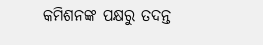କମିଶନଙ୍କ ପକ୍ଷରୁ ତଦନ୍ତ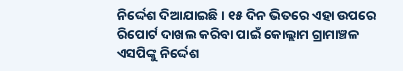ନିର୍ଦ୍ଦେଶ ଦିଆଯାଇଛି । ୧୫ ଦିନ ଭିତରେ ଏହା ଉପରେ ରିପୋର୍ଟ ଦାଖଲ କରିବା ପାଇଁ କୋଲ୍ଲାମ ଗ୍ରାମାଞ୍ଚଳ ଏସପିଙ୍କୁ ନିର୍ଦ୍ଦେଶ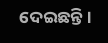ଦେଇଛନ୍ତି।